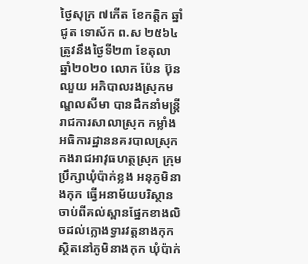ថ្ងៃសុក្រ ៧កើត ខែកត្តិក ឆ្នាំជូត ទោស័ក ព.ស ២៥៦៤ ត្រូវនឹងថ្ងៃទី២៣ ខែតុលា ឆ្នាំ២០២០ លោក ប៉ែន ប៊ុនឈួយ អភិបាលរងស្រុកមណ្ឌលសីមា បានដឹកនាំមន្រ្តីរាជការសាលាស្រុក កម្លាំងអធិការដ្ឋាននគរបាលស្រុក កងរាជអាវុធហត្ថស្រុក ក្រុមប្រឹក្សាឃុំប៉ាក់ខ្លង អនុភូមិនាងកុក ធ្វើអនាម័យបរិស្ថានចាប់ពីគល់ស្ពានផ្នែកខាងលិចដល់ក្លោងទ្វារវត្តនាងកុក ស្ថិតនៅភូមិនាងកុក ឃុំប៉ាក់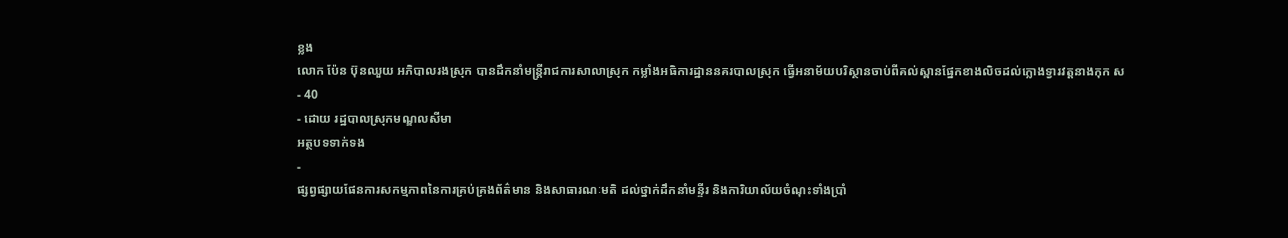ខ្លង
លោក ប៉ែន ប៊ុនឈួយ អភិបាលរងស្រុក បានដឹកនាំមន្រ្តីរាជការសាលាស្រុក កម្លាំងអធិការដ្ឋាននគរបាលស្រុក ធ្វើអនាម័យបរិស្ថានចាប់ពីគល់ស្ពានផ្នែកខាងលិចដល់ក្លោងទ្វារវត្តនាងកុក ស
- 40
- ដោយ រដ្ឋបាលស្រុកមណ្ឌលសីមា
អត្ថបទទាក់ទង
-
ផ្សព្វផ្សាយផែនការសកម្មភាពនៃការគ្រប់គ្រងព័ត៌មាន និងសាធារណៈមតិ ដល់ថ្នាក់ដឹកនាំមន្ទីរ និងការិយាល័យចំណុះទាំងប្រាំ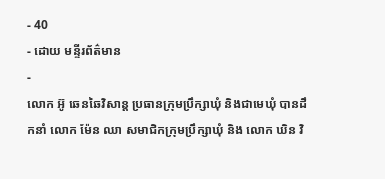- 40
- ដោយ មន្ទីរព័ត៌មាន
-
លោក អ៊ូ ឆេនឆៃវិសាន្ដ ប្រធានក្រុមប្រឹក្សាឃុំ និងជាមេឃុំ បានដឹកនាំ លោក ម៉ែន ឈា សមាជិកក្រុមប្រឹក្សាឃុំ និង លោក ឃិន វិ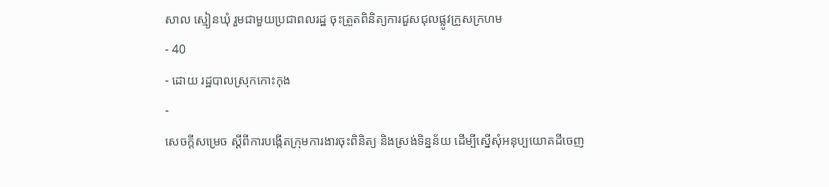សាល ស្មៀនឃុំ រួមជាមួយប្រជាពលរដ្ឋ ចុះត្រួតពិនិត្យការជួសជុលផ្លូវក្រួសក្រហម
- 40
- ដោយ រដ្ឋបាលស្រុកកោះកុង
-
សេចក្តីសម្រេច ស្តីពីការបង្កើតក្រុមការងារចុះពិនិត្យ និងស្រង់ទិន្នន័យ ដើម្បីស្នើសុំអនុប្បយោគដីចេញ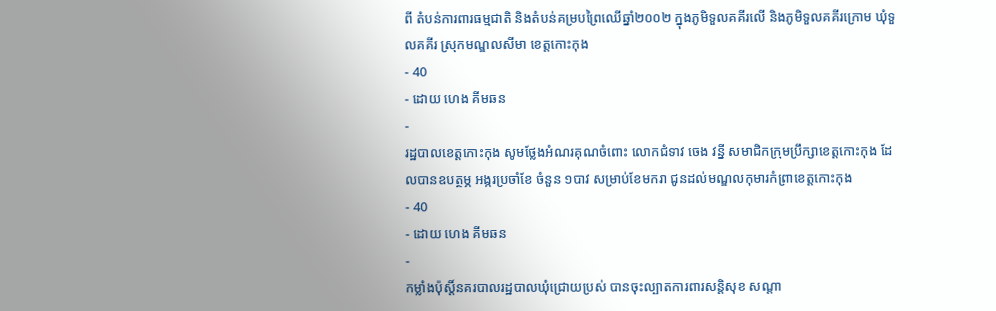ពី តំបន់ការពារធម្មជាតិ និងតំបន់គម្របព្រៃឈើឆ្នាំ២០០២ ក្នុងភូមិទួលគគីរលើ និងភូមិទួលគគីរក្រោម ឃុំទួលគគីរ ស្រុកមណ្ឌលសីមា ខេត្តកោះកុង
- 40
- ដោយ ហេង គីមឆន
-
រដ្ឋបាលខេត្តកោះកុង សូមថ្លែងអំណរគុណចំពោះ លោកជំទាវ ចេង វន្នី សមាជិកក្រុមប្រឹក្សាខេត្តកោះកុង ដែលបានឧបត្ថម្ភ អង្ករប្រចាំខែ ចំនួន ១បាវ សម្រាប់ខែមករា ជូនដល់មណ្ឌលកុមារកំព្រាខេត្តកោះកុង
- 40
- ដោយ ហេង គីមឆន
-
កម្លាំងប៉ុស្តិ៍នគរបាលរដ្ឋបាលឃុំជ្រោយប្រស់ បានចុះល្បាតការពារសន្តិសុខ សណ្តា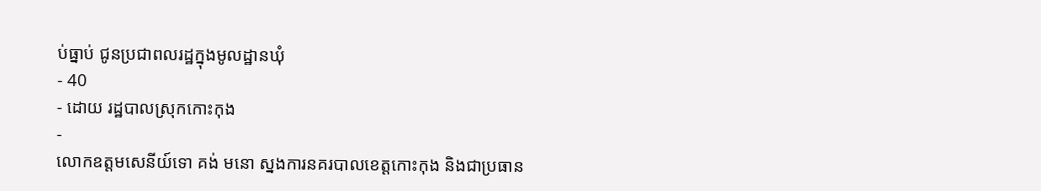ប់ធ្នាប់ ជូនប្រជាពលរដ្ឋក្នុងមូលដ្ឋានឃុំ
- 40
- ដោយ រដ្ឋបាលស្រុកកោះកុង
-
លោកឧត្តមសេនីយ៍ទោ គង់ មនោ ស្នងការនគរបាលខេត្តកោះកុង និងជាប្រធាន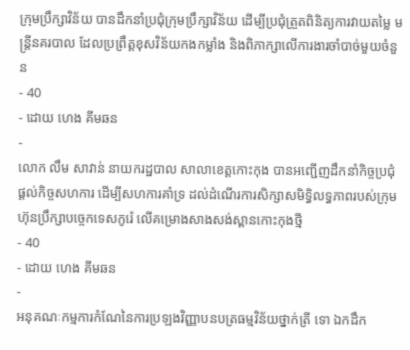ក្រុមប្រឹក្សាវិន័យ បានដឹកនាំប្រជុំក្រុមប្រឹក្សាវិន័យ ដើម្បីប្រជុំត្រួតពិនិត្យការវាយតម្លៃ មន្ត្រីនគរបាល ដែលប្រព្រឹត្តខុសវិន័យកងកម្លាំង និងពិភាក្សាលើការងារចាំបាច់មួយចំនួន
- 40
- ដោយ ហេង គីមឆន
-
លោក លឹម សាវាន់ នាយករដ្ឋបាល សាលាខេត្តកោះកុង បានអញ្ជើញដឹកនាំកិច្ចប្រជុំ ផ្តល់កិច្ចសហការ ដើម្បីសហការគាំទ្រ ដល់ដំណើរការសិក្សាសមិទ្ធិលទ្ធភាពរបស់ក្រុមហ៊ុនប្រឹក្សាបច្ចេកទេសកូរ៉េ លើគម្រោងសាងសង់ស្ពានកោះកុងថ្មី
- 40
- ដោយ ហេង គីមឆន
-
អនុគណៈកម្មការកំណែនៃការប្រឡងវិញ្ញាបនបត្រធម្មវិន័យថ្នាក់ត្រី ទោ ឯកដឹក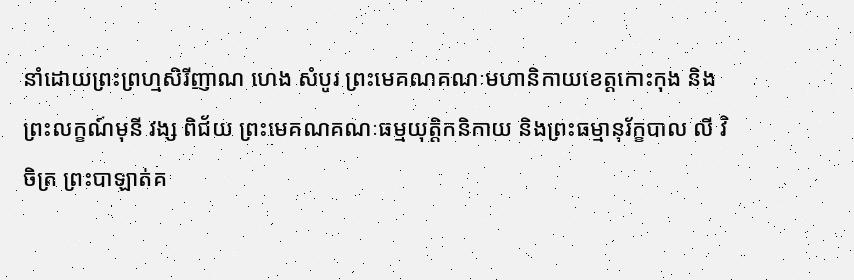នាំដោយព្រះព្រហ្មសិរីញាណ ហេង សំបូរ ព្រះមេគណគណៈមហានិកាយខេត្តកោះកុង និងព្រះលក្ខណ៍មុនី វង្ស ពិជ័យ ព្រះមេគណគណៈធម្មយុត្តិកនិកាយ និងព្រះធម្មានុរ័ក្ខបាល លី វិចិត្រ ព្រះបាឡាត់គ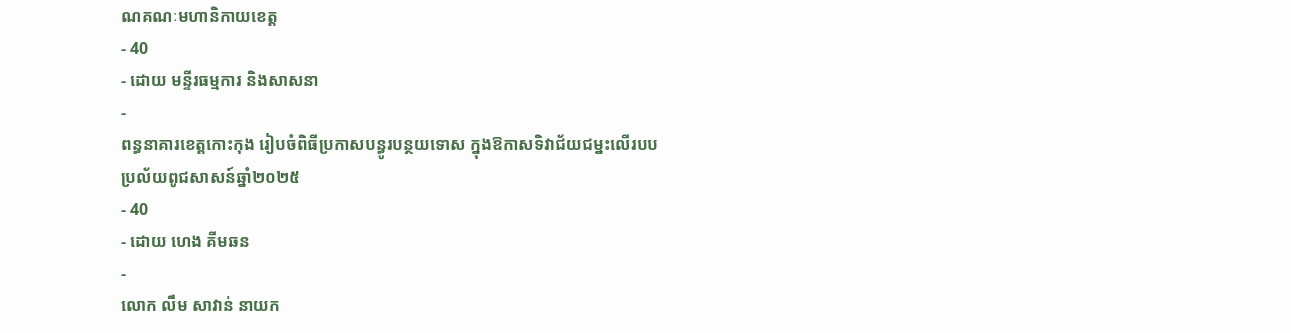ណគណៈមហានិកាយខេត្ត
- 40
- ដោយ មន្ទីរធម្មការ និងសាសនា
-
ពន្ធនាគារខេត្តកោះកុង រៀបចំពិធីប្រកាសបន្ធូរបន្ថយទោស ក្នុងឱកាសទិវាជ័យជម្នះលើរបបប្រល័យពូជសាសន៍ឆ្នាំ២០២៥
- 40
- ដោយ ហេង គីមឆន
-
លោក លឹម សាវាន់ នាយក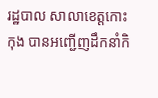រដ្ឋបាល សាលាខេត្តកោះកុង បានអញ្ជើញដឹកនាំកិ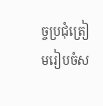ច្ចប្រជុំត្រៀមរៀបចំស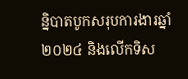ន្និបាតបូកសរុបការងារឆ្នាំ២០២៤ និងលើកទិស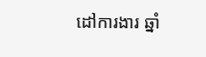ដៅការងារ ឆ្នាំ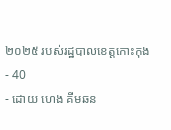២០២៥ របស់រដ្ឋបាលខេត្តកោះកុង
- 40
- ដោយ ហេង គីមឆន